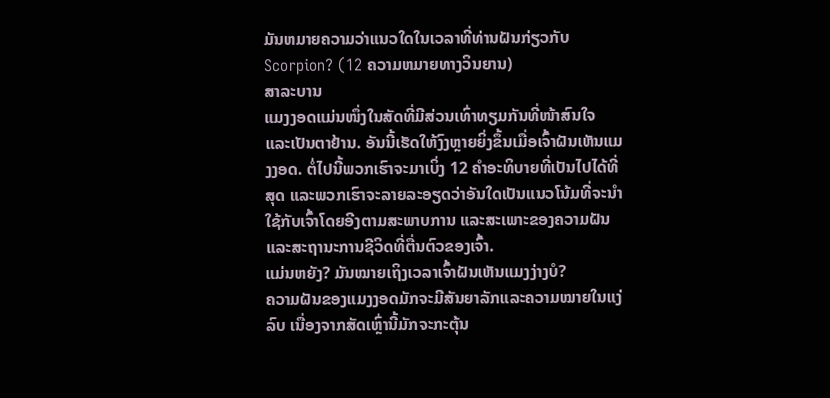ມັນຫມາຍຄວາມວ່າແນວໃດໃນເວລາທີ່ທ່ານຝັນກ່ຽວກັບ Scorpion? (12 ຄວາມຫມາຍທາງວິນຍານ)
ສາລະບານ
ແມງງອດແມ່ນໜຶ່ງໃນສັດທີ່ມີສ່ວນເທົ່າທຽມກັນທີ່ໜ້າສົນໃຈ ແລະເປັນຕາຢ້ານ. ອັນນີ້ເຮັດໃຫ້ງົງຫຼາຍຍິ່ງຂຶ້ນເມື່ອເຈົ້າຝັນເຫັນແມງງອດ. ຕໍ່ໄປນີ້ພວກເຮົາຈະມາເບິ່ງ 12 ຄໍາອະທິບາຍທີ່ເປັນໄປໄດ້ທີ່ສຸດ ແລະພວກເຮົາຈະລາຍລະອຽດວ່າອັນໃດເປັນແນວໂນ້ມທີ່ຈະນໍາໃຊ້ກັບເຈົ້າໂດຍອີງຕາມສະພາບການ ແລະສະເພາະຂອງຄວາມຝັນ ແລະສະຖານະການຊີວິດທີ່ຕື່ນຕົວຂອງເຈົ້າ.
ແມ່ນຫຍັງ? ມັນໝາຍເຖິງເວລາເຈົ້າຝັນເຫັນແມງງ່າງບໍ?
ຄວາມຝັນຂອງແມງງອດມັກຈະມີສັນຍາລັກແລະຄວາມໝາຍໃນແງ່ລົບ ເນື່ອງຈາກສັດເຫຼົ່ານີ້ມັກຈະກະຕຸ້ນ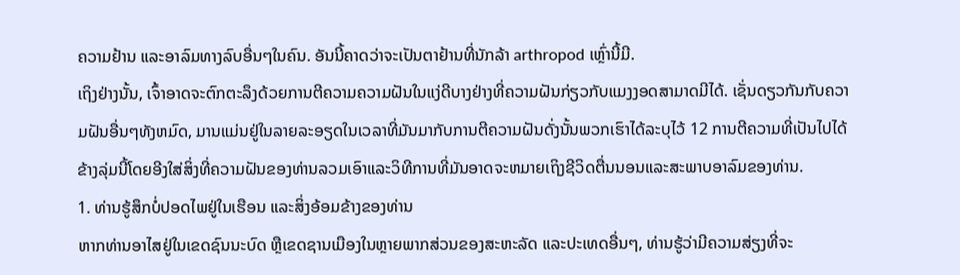ຄວາມຢ້ານ ແລະອາລົມທາງລົບອື່ນໆໃນຄົນ. ອັນນີ້ຄາດວ່າຈະເປັນຕາຢ້ານທີ່ນັກລ້າ arthropod ເຫຼົ່ານີ້ມີ.
ເຖິງຢ່າງນັ້ນ, ເຈົ້າອາດຈະຕົກຕະລຶງດ້ວຍການຕີຄວາມຄວາມຝັນໃນແງ່ດີບາງຢ່າງທີ່ຄວາມຝັນກ່ຽວກັບແມງງອດສາມາດມີໄດ້. ເຊັ່ນດຽວກັນກັບຄວາມຝັນອື່ນໆທັງຫມົດ, ມານແມ່ນຢູ່ໃນລາຍລະອຽດໃນເວລາທີ່ມັນມາກັບການຕີຄວາມຝັນດັ່ງນັ້ນພວກເຮົາໄດ້ລະບຸໄວ້ 12 ການຕີຄວາມທີ່ເປັນໄປໄດ້ຂ້າງລຸ່ມນີ້ໂດຍອີງໃສ່ສິ່ງທີ່ຄວາມຝັນຂອງທ່ານລວມເອົາແລະວິທີການທີ່ມັນອາດຈະຫມາຍເຖິງຊີວິດຕື່ນນອນແລະສະພາບອາລົມຂອງທ່ານ.
1. ທ່ານຮູ້ສຶກບໍ່ປອດໄພຢູ່ໃນເຮືອນ ແລະສິ່ງອ້ອມຂ້າງຂອງທ່ານ
ຫາກທ່ານອາໄສຢູ່ໃນເຂດຊົນນະບົດ ຫຼືເຂດຊານເມືອງໃນຫຼາຍພາກສ່ວນຂອງສະຫະລັດ ແລະປະເທດອື່ນໆ, ທ່ານຮູ້ວ່າມີຄວາມສ່ຽງທີ່ຈະ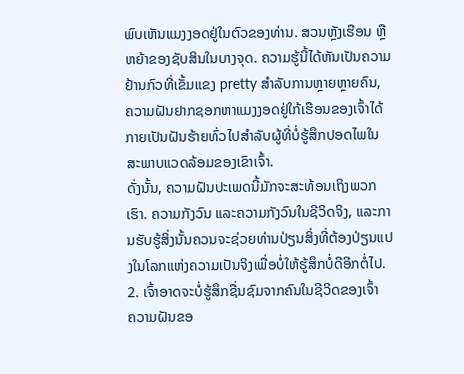ພົບເຫັນແມງງອດຢູ່ໃນຕົວຂອງທ່ານ. ສວນຫຼັງເຮືອນ ຫຼື ຫຍ້າຂອງຊັບສິນໃນບາງຈຸດ. ຄວາມຮູ້ນີ້ໄດ້ຫັນເປັນຄວາມຢ້ານກົວທີ່ເຂັ້ມແຂງ pretty ສໍາລັບການຫຼາຍຫຼາຍຄົນ, ຄວາມຝັນຢາກຊອກຫາແມງງອດຢູ່ໃກ້ເຮືອນຂອງເຈົ້າໄດ້ກາຍເປັນຝັນຮ້າຍທົ່ວໄປສໍາລັບຜູ້ທີ່ບໍ່ຮູ້ສຶກປອດໄພໃນສະພາບແວດລ້ອມຂອງເຂົາເຈົ້າ.
ດັ່ງນັ້ນ, ຄວາມຝັນປະເພດນີ້ມັກຈະສະທ້ອນເຖິງພວກເຮົາ. ຄວາມກັງວົນ ແລະຄວາມກັງວົນໃນຊີວິດຈິງ, ແລະການຮັບຮູ້ສິ່ງນັ້ນຄວນຈະຊ່ວຍທ່ານປ່ຽນສິ່ງທີ່ຕ້ອງປ່ຽນແປງໃນໂລກແຫ່ງຄວາມເປັນຈິງເພື່ອບໍ່ໃຫ້ຮູ້ສຶກບໍ່ດີອີກຕໍ່ໄປ.
2. ເຈົ້າອາດຈະບໍ່ຮູ້ສຶກຊື່ນຊົມຈາກຄົນໃນຊີວິດຂອງເຈົ້າ
ຄວາມຝັນຂອ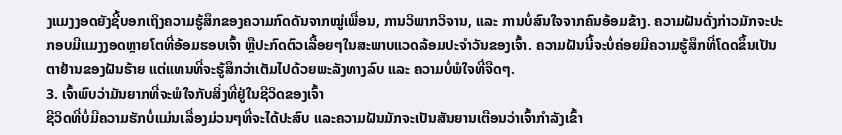ງແມງງອດຍັງຊີ້ບອກເຖິງຄວາມຮູ້ສຶກຂອງຄວາມກົດດັນຈາກໝູ່ເພື່ອນ, ການວິພາກວິຈານ, ແລະ ການບໍ່ສົນໃຈຈາກຄົນອ້ອມຂ້າງ. ຄວາມຝັນດັ່ງກ່າວມັກຈະປະກອບມີແມງງອດຫຼາຍໂຕທີ່ອ້ອມຮອບເຈົ້າ ຫຼືປະກົດຕົວເລື້ອຍໆໃນສະພາບແວດລ້ອມປະຈໍາວັນຂອງເຈົ້າ. ຄວາມຝັນນີ້ຈະບໍ່ຄ່ອຍມີຄວາມຮູ້ສຶກທີ່ໂດດຂຶ້ນເປັນຕາຢ້ານຂອງຝັນຮ້າຍ ແຕ່ແທນທີ່ຈະຮູ້ສຶກວ່າເຕັມໄປດ້ວຍພະລັງທາງລົບ ແລະ ຄວາມບໍ່ພໍໃຈທີ່ຈືດໆ.
3. ເຈົ້າພົບວ່າມັນຍາກທີ່ຈະພໍໃຈກັບສິ່ງທີ່ຢູ່ໃນຊີວິດຂອງເຈົ້າ
ຊີວິດທີ່ບໍ່ມີຄວາມຮັກບໍ່ແມ່ນເລື່ອງມ່ວນໆທີ່ຈະໄດ້ປະສົບ ແລະຄວາມຝັນມັກຈະເປັນສັນຍານເຕືອນວ່າເຈົ້າກຳລັງເຂົ້າ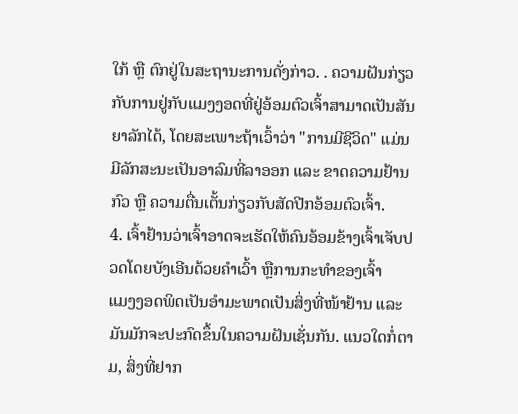ໃກ້ ຫຼື ຕົກຢູ່ໃນສະຖານະການດັ່ງກ່າວ. . ຄວາມຝັນກ່ຽວກັບການຢູ່ກັບແມງງອດທີ່ຢູ່ອ້ອມຕົວເຈົ້າສາມາດເປັນສັນຍາລັກໄດ້, ໂດຍສະເພາະຖ້າເວົ້າວ່າ "ການມີຊີວິດ" ແມ່ນມີລັກສະນະເປັນອາລົມທີ່ລາອອກ ແລະ ຂາດຄວາມຢ້ານກົວ ຫຼື ຄວາມຕື່ນເຕັ້ນກ່ຽວກັບສັດປີກອ້ອມຕົວເຈົ້າ.
4. ເຈົ້າຢ້ານວ່າເຈົ້າອາດຈະເຮັດໃຫ້ຄົນອ້ອມຂ້າງເຈົ້າເຈັບປວດໂດຍບັງເອີນດ້ວຍຄຳເວົ້າ ຫຼືການກະທຳຂອງເຈົ້າ
ແມງງອດພິດເປັນອຳມະພາດເປັນສິ່ງທີ່ໜ້າຢ້ານ ແລະມັນມັກຈະປະກົດຂຶ້ນໃນຄວາມຝັນເຊັ່ນກັນ. ແນວໃດກໍ່ຕາມ, ສິ່ງທີ່ຢາກ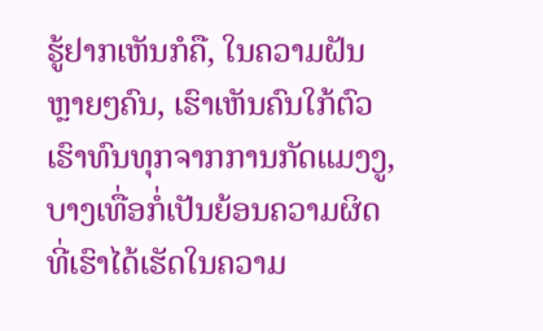ຮູ້ຢາກເຫັນກໍຄື, ໃນຄວາມຝັນຫຼາຍໆຄົນ, ເຮົາເຫັນຄົນໃກ້ຕົວເຮົາທົນທຸກຈາກການກັດແມງງູ, ບາງເທື່ອກໍ່ເປັນຍ້ອນຄວາມຜິດທີ່ເຮົາໄດ້ເຮັດໃນຄວາມ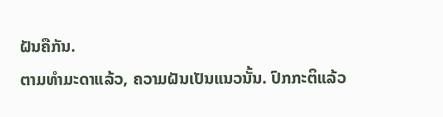ຝັນຄືກັນ.
ຕາມທຳມະດາແລ້ວ, ຄວາມຝັນເປັນແນວນັ້ນ. ປົກກະຕິແລ້ວ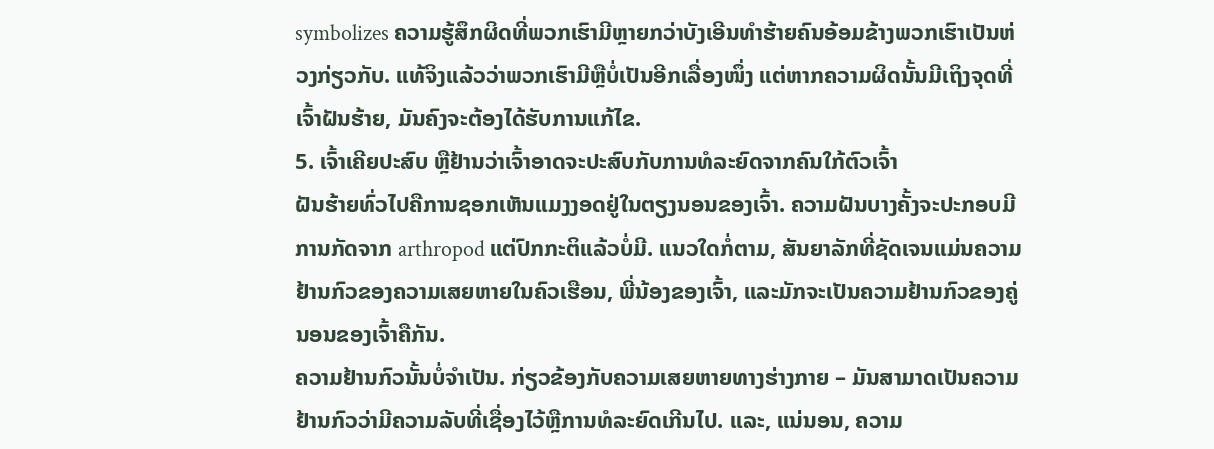symbolizes ຄວາມຮູ້ສຶກຜິດທີ່ພວກເຮົາມີຫຼາຍກວ່າບັງເອີນທໍາຮ້າຍຄົນອ້ອມຂ້າງພວກເຮົາເປັນຫ່ວງກ່ຽວກັບ. ແທ້ຈິງແລ້ວວ່າພວກເຮົາມີຫຼືບໍ່ເປັນອີກເລື່ອງໜຶ່ງ ແຕ່ຫາກຄວາມຜິດນັ້ນມີເຖິງຈຸດທີ່ເຈົ້າຝັນຮ້າຍ, ມັນຄົງຈະຕ້ອງໄດ້ຮັບການແກ້ໄຂ.
5. ເຈົ້າເຄີຍປະສົບ ຫຼືຢ້ານວ່າເຈົ້າອາດຈະປະສົບກັບການທໍລະຍົດຈາກຄົນໃກ້ຕົວເຈົ້າ
ຝັນຮ້າຍທົ່ວໄປຄືການຊອກເຫັນແມງງອດຢູ່ໃນຕຽງນອນຂອງເຈົ້າ. ຄວາມຝັນບາງຄັ້ງຈະປະກອບມີການກັດຈາກ arthropod ແຕ່ປົກກະຕິແລ້ວບໍ່ມີ. ແນວໃດກໍ່ຕາມ, ສັນຍາລັກທີ່ຊັດເຈນແມ່ນຄວາມຢ້ານກົວຂອງຄວາມເສຍຫາຍໃນຄົວເຮືອນ, ພີ່ນ້ອງຂອງເຈົ້າ, ແລະມັກຈະເປັນຄວາມຢ້ານກົວຂອງຄູ່ນອນຂອງເຈົ້າຄືກັນ.
ຄວາມຢ້ານກົວນັ້ນບໍ່ຈໍາເປັນ. ກ່ຽວຂ້ອງກັບຄວາມເສຍຫາຍທາງຮ່າງກາຍ – ມັນສາມາດເປັນຄວາມຢ້ານກົວວ່າມີຄວາມລັບທີ່ເຊື່ອງໄວ້ຫຼືການທໍລະຍົດເກີນໄປ. ແລະ, ແນ່ນອນ, ຄວາມ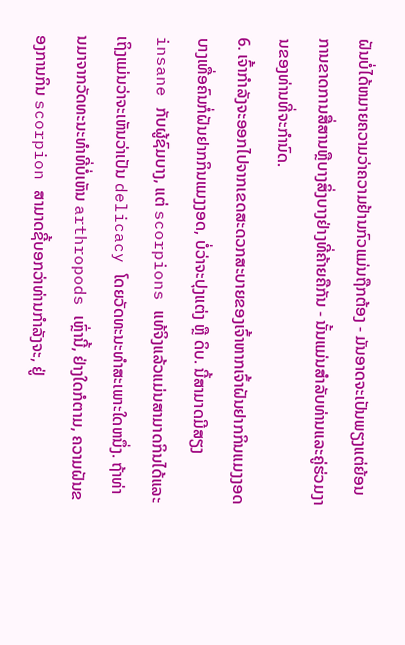ຝັນບໍ່ໄດ້ຫມາຍຄວາມວ່າຄວາມຢ້ານກົວແມ່ນຖືກຕ້ອງ - ມັນອາດຈະເປັນພຽງແຕ່ຍ້ອນການຂາດການສື່ສານຫຼືບາງສິ່ງບາງຢ່າງທີ່ຄ້າຍຄືກັນ - ນັ້ນແມ່ນສໍາລັບທ່ານແລະຄູ່ຮ່ວມງານຂອງທ່ານທີ່ຈະກໍານົດ.
6. ເຈົ້າກຳລັງຈະອອກໄປຈາກເຂດສະດວກສະບາຍຂອງເຈົ້າຫາກເຈົ້າຝັນຢາກກິນແມງງອດ
ບາງເທື່ອຄົນກໍ່ຝັນຢາກກິນແມງງອດ, ບໍ່ວ່າຈະປຸງແຕ່ງ ຫຼື ດິບ. ນີ້ສາມາດມີສຽງinsane ກັບຜູ້ຊົມບາງ, ແຕ່ scorpions ແທ້ຈິງແລ້ວແມ່ນສາມາດກິນໄດ້ແລະເຖິງແມ່ນວ່າຈະເຫັນວ່າເປັນ delicacy ໂດຍວັດທະນະທໍາສະເພາະໃດຫນຶ່ງ. ຖ້າທ່ານມາຈາກວັດທະນະທໍາທີ່ບໍ່ເຫັນ arthropods ເຫຼົ່ານີ້, ຢ່າງໃດກໍຕາມ, ຄວາມຝັນຂອງການກິນ scorpion ສາມາດຊີ້ບອກວ່າທ່ານກໍາລັງຈະ, ຢູ່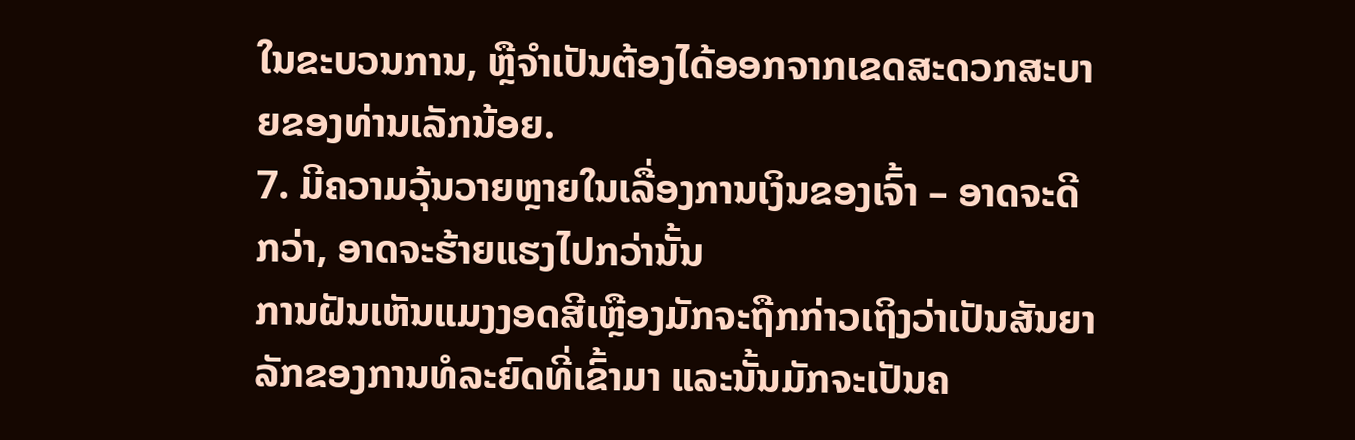ໃນຂະບວນການ, ຫຼືຈໍາເປັນຕ້ອງໄດ້ອອກຈາກເຂດສະດວກສະບາຍຂອງທ່ານເລັກນ້ອຍ.
7. ມີຄວາມວຸ້ນວາຍຫຼາຍໃນເລື່ອງການເງິນຂອງເຈົ້າ – ອາດຈະດີກວ່າ, ອາດຈະຮ້າຍແຮງໄປກວ່ານັ້ນ
ການຝັນເຫັນແມງງອດສີເຫຼືອງມັກຈະຖືກກ່າວເຖິງວ່າເປັນສັນຍາລັກຂອງການທໍລະຍົດທີ່ເຂົ້າມາ ແລະນັ້ນມັກຈະເປັນຄ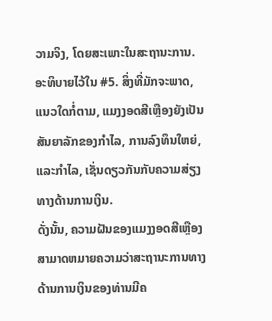ວາມຈິງ, ໂດຍສະເພາະໃນສະຖານະການ. ອະທິບາຍໄວ້ໃນ #5. ສິ່ງທີ່ມັກຈະພາດ, ແນວໃດກໍ່ຕາມ, ແມງງອດສີເຫຼືອງຍັງເປັນສັນຍາລັກຂອງກໍາໄລ, ການລົງທຶນໃຫຍ່, ແລະກໍາໄລ, ເຊັ່ນດຽວກັນກັບຄວາມສ່ຽງທາງດ້ານການເງິນ.
ດັ່ງນັ້ນ, ຄວາມຝັນຂອງແມງງອດສີເຫຼືອງສາມາດຫມາຍຄວາມວ່າສະຖານະການທາງດ້ານການເງິນຂອງທ່ານມີຄ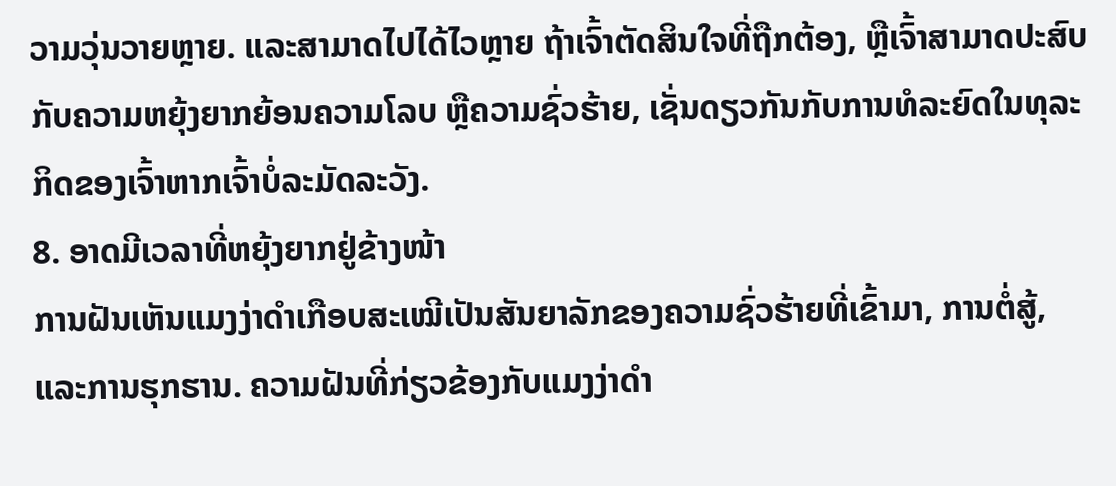ວາມວຸ່ນວາຍຫຼາຍ. ແລະສາມາດໄປໄດ້ໄວຫຼາຍ ຖ້າເຈົ້າຕັດສິນໃຈທີ່ຖືກຕ້ອງ, ຫຼືເຈົ້າສາມາດປະສົບກັບຄວາມຫຍຸ້ງຍາກຍ້ອນຄວາມໂລບ ຫຼືຄວາມຊົ່ວຮ້າຍ, ເຊັ່ນດຽວກັນກັບການທໍລະຍົດໃນທຸລະກິດຂອງເຈົ້າຫາກເຈົ້າບໍ່ລະມັດລະວັງ.
8. ອາດມີເວລາທີ່ຫຍຸ້ງຍາກຢູ່ຂ້າງໜ້າ
ການຝັນເຫັນແມງງ່າດຳເກືອບສະເໝີເປັນສັນຍາລັກຂອງຄວາມຊົ່ວຮ້າຍທີ່ເຂົ້າມາ, ການຕໍ່ສູ້, ແລະການຮຸກຮານ. ຄວາມຝັນທີ່ກ່ຽວຂ້ອງກັບແມງງ່າດຳ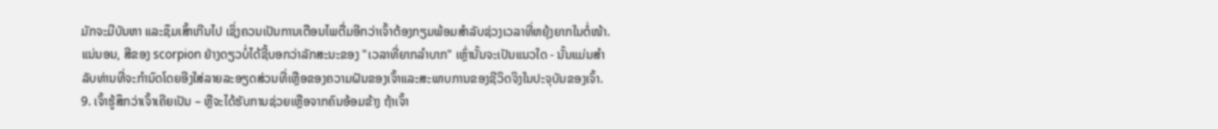ມັກຈະມີບັນຫາ ແລະຊຶມເສົ້າເກີນໄປ ເຊິ່ງຄວນເປັນການເຕືອນໄພຕື່ມອີກວ່າເຈົ້າຕ້ອງກຽມພ້ອມສຳລັບຊ່ວງເວລາທີ່ຫຍຸ້ງຍາກໃນຕໍ່ໜ້າ.
ແນ່ນອນ, ສີຂອງ scorpion ຢ່າງດຽວບໍ່ໄດ້ຊີ້ບອກວ່າລັກສະນະຂອງ "ເວລາທີ່ຍາກລໍາບາກ" ເຫຼົ່ານັ້ນຈະເປັນແນວໃດ - ນັ້ນແມ່ນສໍາລັບທ່ານທີ່ຈະກໍານົດໂດຍອີງໃສ່ລາຍລະອຽດສ່ວນທີ່ເຫຼືອຂອງຄວາມຝັນຂອງເຈົ້າແລະສະພາບການຂອງຊີວິດຈິງໃນປະຈຸບັນຂອງເຈົ້າ.
9. ເຈົ້າຮູ້ສຶກວ່າເຈົ້າເຄີຍເປັນ – ຫຼືຈະໄດ້ຮັບການຊ່ວຍເຫຼືອຈາກຄົນອ້ອມຂ້າງ ຖ້າເຈົ້າ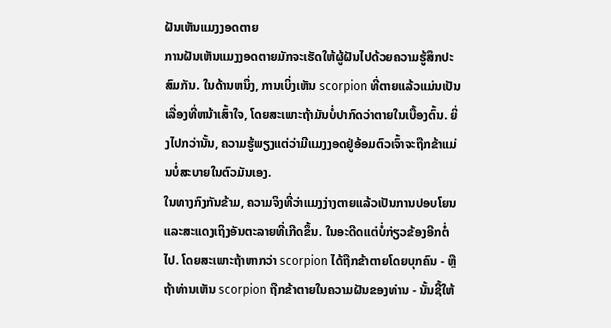ຝັນເຫັນແມງງອດຕາຍ
ການຝັນເຫັນແມງງອດຕາຍມັກຈະເຮັດໃຫ້ຜູ້ຝັນໄປດ້ວຍຄວາມຮູ້ສຶກປະສົມກັນ. ໃນດ້ານຫນຶ່ງ, ການເບິ່ງເຫັນ scorpion ທີ່ຕາຍແລ້ວແມ່ນເປັນເລື່ອງທີ່ຫນ້າເສົ້າໃຈ, ໂດຍສະເພາະຖ້າມັນບໍ່ປາກົດວ່າຕາຍໃນເບື້ອງຕົ້ນ. ຍິ່ງໄປກວ່ານັ້ນ, ຄວາມຮູ້ພຽງແຕ່ວ່າມີແມງງອດຢູ່ອ້ອມຕົວເຈົ້າຈະຖືກຂ້າແມ່ນບໍ່ສະບາຍໃນຕົວມັນເອງ.
ໃນທາງກົງກັນຂ້າມ, ຄວາມຈິງທີ່ວ່າແມງງ່າງຕາຍແລ້ວເປັນການປອບໂຍນ ແລະສະແດງເຖິງອັນຕະລາຍທີ່ເກີດຂຶ້ນ. ໃນອະດີດແຕ່ບໍ່ກ່ຽວຂ້ອງອີກຕໍ່ໄປ. ໂດຍສະເພາະຖ້າຫາກວ່າ scorpion ໄດ້ຖືກຂ້າຕາຍໂດຍບຸກຄົນ - ຫຼືຖ້າທ່ານເຫັນ scorpion ຖືກຂ້າຕາຍໃນຄວາມຝັນຂອງທ່ານ - ນັ້ນຊີ້ໃຫ້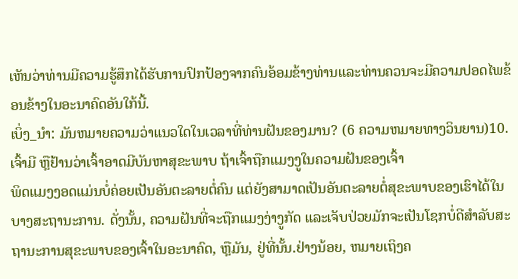ເຫັນວ່າທ່ານມີຄວາມຮູ້ສຶກໄດ້ຮັບການປົກປ້ອງຈາກຄົນອ້ອມຂ້າງທ່ານແລະທ່ານຄວນຈະມີຄວາມປອດໄພຂ້ອນຂ້າງໃນອະນາຄົດອັນໃກ້ນີ້.
ເບິ່ງ_ນຳ: ມັນຫມາຍຄວາມວ່າແນວໃດໃນເວລາທີ່ທ່ານຝັນຂອງມານ? (6 ຄວາມຫມາຍທາງວິນຍານ)10. ເຈົ້າມີ ຫຼືຢ້ານວ່າເຈົ້າອາດມີບັນຫາສຸຂະພາບ ຖ້າເຈົ້າຖືກແມງງູໃນຄວາມຝັນຂອງເຈົ້າ
ພິດແມງງອດແມ່ນບໍ່ຄ່ອຍເປັນອັນຕະລາຍຕໍ່ຄົນ ແຕ່ຍັງສາມາດເປັນອັນຕະລາຍຕໍ່ສຸຂະພາບຂອງເຮົາໄດ້ໃນບາງສະຖານະການ. ດັ່ງນັ້ນ, ຄວາມຝັນທີ່ຈະຖືກແມງງ່າງູກັດ ແລະເຈັບປ່ວຍມັກຈະເປັນໂຊກບໍ່ດີສໍາລັບສະຖານະການສຸຂະພາບຂອງເຈົ້າໃນອະນາຄົດ, ຫຼືມັນ, ຢູ່ທີ່ນັ້ນ.ຢ່າງນ້ອຍ, ຫມາຍເຖິງຄ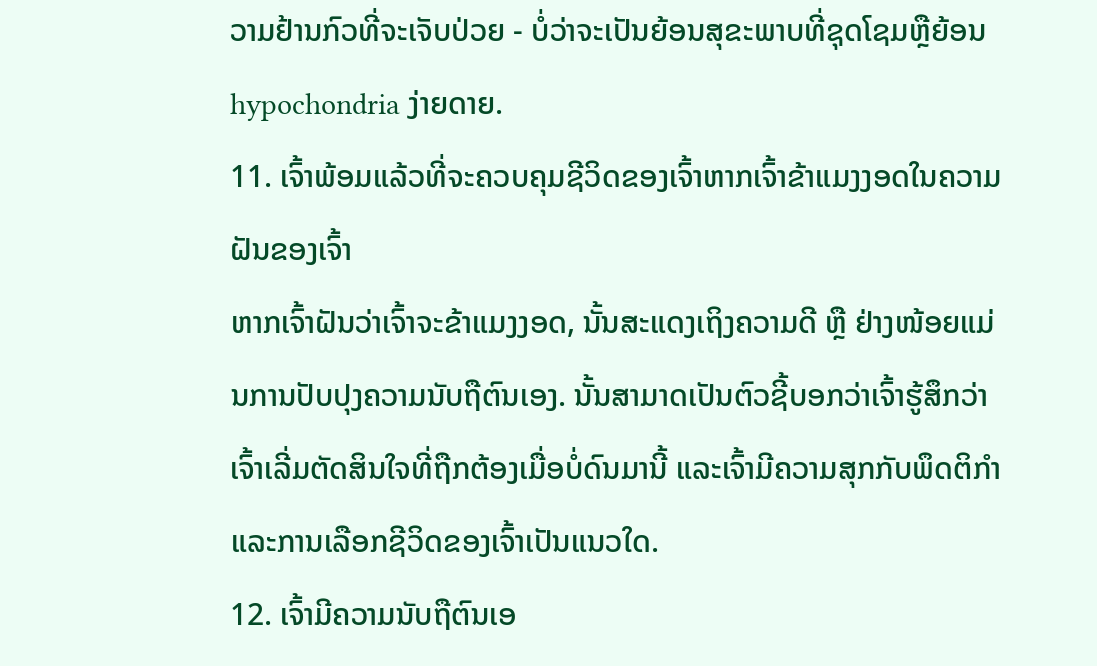ວາມຢ້ານກົວທີ່ຈະເຈັບປ່ວຍ - ບໍ່ວ່າຈະເປັນຍ້ອນສຸຂະພາບທີ່ຊຸດໂຊມຫຼືຍ້ອນ hypochondria ງ່າຍດາຍ.
11. ເຈົ້າພ້ອມແລ້ວທີ່ຈະຄວບຄຸມຊີວິດຂອງເຈົ້າຫາກເຈົ້າຂ້າແມງງອດໃນຄວາມຝັນຂອງເຈົ້າ
ຫາກເຈົ້າຝັນວ່າເຈົ້າຈະຂ້າແມງງອດ, ນັ້ນສະແດງເຖິງຄວາມດີ ຫຼື ຢ່າງໜ້ອຍແມ່ນການປັບປຸງຄວາມນັບຖືຕົນເອງ. ນັ້ນສາມາດເປັນຕົວຊີ້ບອກວ່າເຈົ້າຮູ້ສຶກວ່າເຈົ້າເລີ່ມຕັດສິນໃຈທີ່ຖືກຕ້ອງເມື່ອບໍ່ດົນມານີ້ ແລະເຈົ້າມີຄວາມສຸກກັບພຶດຕິກຳ ແລະການເລືອກຊີວິດຂອງເຈົ້າເປັນແນວໃດ.
12. ເຈົ້າມີຄວາມນັບຖືຕົນເອ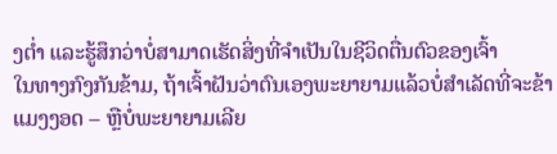ງຕໍ່າ ແລະຮູ້ສຶກວ່າບໍ່ສາມາດເຮັດສິ່ງທີ່ຈຳເປັນໃນຊີວິດຕື່ນຕົວຂອງເຈົ້າ
ໃນທາງກົງກັນຂ້າມ, ຖ້າເຈົ້າຝັນວ່າຕົນເອງພະຍາຍາມແລ້ວບໍ່ສຳເລັດທີ່ຈະຂ້າແມງງອດ – ຫຼືບໍ່ພະຍາຍາມເລີຍ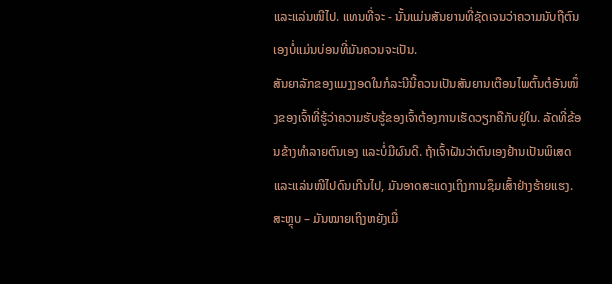ແລະແລ່ນໜີໄປ. ແທນທີ່ຈະ - ນັ້ນແມ່ນສັນຍານທີ່ຊັດເຈນວ່າຄວາມນັບຖືຕົນເອງບໍ່ແມ່ນບ່ອນທີ່ມັນຄວນຈະເປັນ.
ສັນຍາລັກຂອງແມງງອດໃນກໍລະນີນີ້ຄວນເປັນສັນຍານເຕືອນໄພຕົ້ນຕໍອັນໜຶ່ງຂອງເຈົ້າທີ່ຮູ້ວ່າຄວາມຮັບຮູ້ຂອງເຈົ້າຕ້ອງການເຮັດວຽກຄືກັບຢູ່ໃນ. ລັດທີ່ຂ້ອນຂ້າງທຳລາຍຕົນເອງ ແລະບໍ່ມີຜົນດີ. ຖ້າເຈົ້າຝັນວ່າຕົນເອງຢ້ານເປັນພິເສດ ແລະແລ່ນໜີໄປດົນເກີນໄປ, ມັນອາດສະແດງເຖິງການຊຶມເສົ້າຢ່າງຮ້າຍແຮງ.
ສະຫຼຸບ – ມັນໝາຍເຖິງຫຍັງເມື່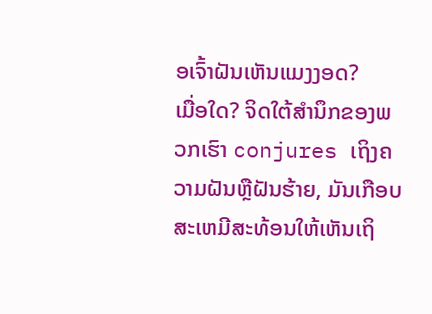ອເຈົ້າຝັນເຫັນແມງງອດ?
ເມື່ອໃດ? ຈິດໃຕ້ສຳນຶກຂອງພວກເຮົາ conjures ເຖິງຄວາມຝັນຫຼືຝັນຮ້າຍ, ມັນເກືອບສະເຫມີສະທ້ອນໃຫ້ເຫັນເຖິ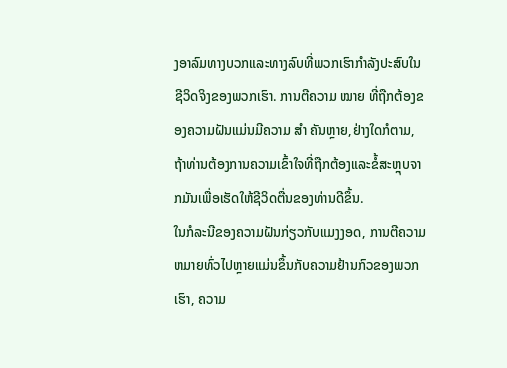ງອາລົມທາງບວກແລະທາງລົບທີ່ພວກເຮົາກໍາລັງປະສົບໃນຊີວິດຈິງຂອງພວກເຮົາ. ການຕີຄວາມ ໝາຍ ທີ່ຖືກຕ້ອງຂອງຄວາມຝັນແມ່ນມີຄວາມ ສຳ ຄັນຫຼາຍ,ຢ່າງໃດກໍຕາມ, ຖ້າທ່ານຕ້ອງການຄວາມເຂົ້າໃຈທີ່ຖືກຕ້ອງແລະຂໍ້ສະຫຼຸບຈາກມັນເພື່ອເຮັດໃຫ້ຊີວິດຕື່ນຂອງທ່ານດີຂຶ້ນ.
ໃນກໍລະນີຂອງຄວາມຝັນກ່ຽວກັບແມງງອດ, ການຕີຄວາມຫມາຍທົ່ວໄປຫຼາຍແມ່ນຂຶ້ນກັບຄວາມຢ້ານກົວຂອງພວກເຮົາ, ຄວາມ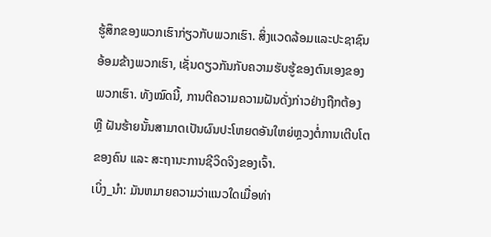ຮູ້ສຶກຂອງພວກເຮົາກ່ຽວກັບພວກເຮົາ. ສິ່ງແວດລ້ອມແລະປະຊາຊົນອ້ອມຂ້າງພວກເຮົາ, ເຊັ່ນດຽວກັນກັບຄວາມຮັບຮູ້ຂອງຕົນເອງຂອງພວກເຮົາ. ທັງໝົດນີ້, ການຕີຄວາມຄວາມຝັນດັ່ງກ່າວຢ່າງຖືກຕ້ອງ ຫຼື ຝັນຮ້າຍນັ້ນສາມາດເປັນຜົນປະໂຫຍດອັນໃຫຍ່ຫຼວງຕໍ່ການເຕີບໂຕຂອງຄົນ ແລະ ສະຖານະການຊີວິດຈິງຂອງເຈົ້າ.
ເບິ່ງ_ນຳ: ມັນຫມາຍຄວາມວ່າແນວໃດເມື່ອທ່າ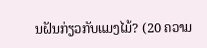ນຝັນກ່ຽວກັບແມງໄມ້? (20 ຄວາມ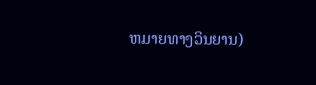ຫມາຍທາງວິນຍານ)